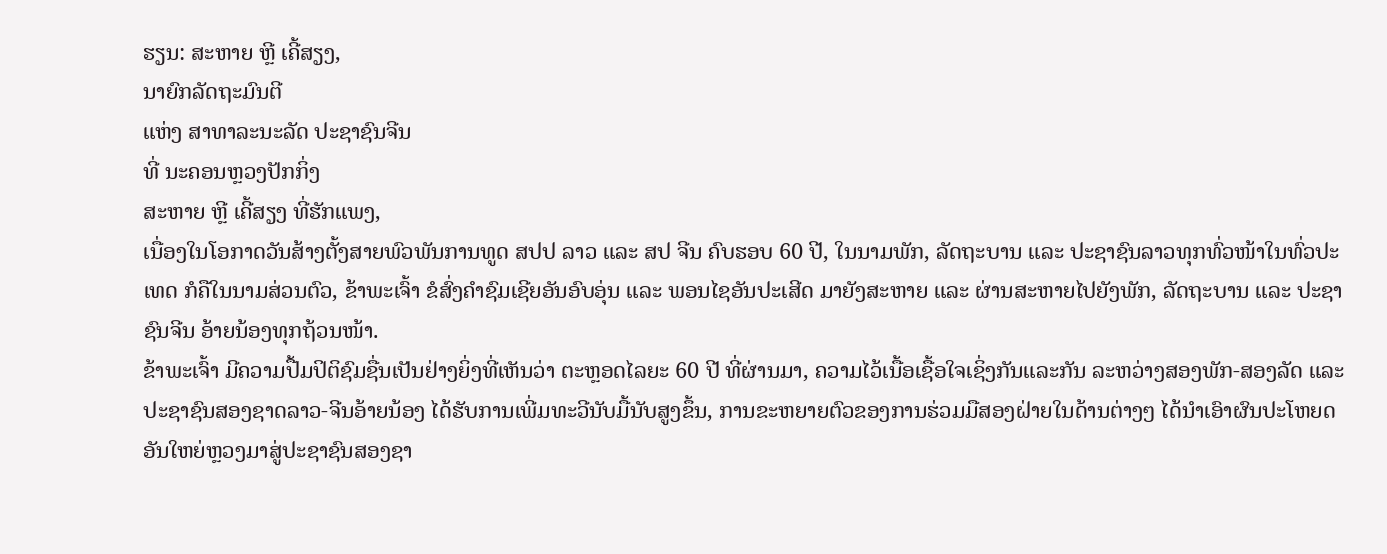ຮຽນ: ສະຫາຍ ຫຼີ ເຄີ້ສຽງ,
ນາຍົກລັດຖະມົນຕີ
ແຫ່ງ ສາທາລະນະລັດ ປະຊາຊົນຈີນ
ທີ່ ນະຄອນຫຼວງປັກກິ່ງ
ສະຫາຍ ຫຼີ ເຄີ້ສຽງ ທີ່ຮັກແພງ,
ເນື່ອງໃນໂອກາດວັນສ້າງຕັ້ງສາຍພົວພັນການທູດ ສປປ ລາວ ແລະ ສປ ຈີນ ຄົບຮອບ 60 ປີ, ໃນນາມພັກ, ລັດຖະບານ ແລະ ປະຊາຊົນລາວທຸກທົ່ວໜ້າໃນທົ່ວປະເທດ ກໍຄືໃນນາມສ່ວນຕົວ, ຂ້າພະເຈົ້າ ຂໍສົ່ງຄຳຊົມເຊີຍອັນອົບອຸ່ນ ແລະ ພອນໄຊອັນປະເສີດ ມາຍັງສະຫາຍ ແລະ ຜ່ານສະຫາຍໄປຍັງພັກ, ລັດຖະບານ ແລະ ປະຊາຊົນຈີນ ອ້າຍນ້ອງທຸກຖ້ວນໜ້າ.
ຂ້າພະເຈົ້າ ມີຄວາມປື້ມປິຕິຊົມຊື່ນເປັນຢ່າງຍິ່ງທີ່ເຫັນວ່າ ຕະຫຼອດໄລຍະ 60 ປີ ທີ່ຜ່ານມາ, ຄວາມໄວ້ເນື້ອເຊື້ອໃຈເຊິ່ງກັນແລະກັນ ລະຫວ່າງສອງພັກ-ສອງລັດ ແລະ ປະຊາຊົນສອງຊາດລາວ-ຈີນອ້າຍນ້ອງ ໄດ້ຮັບການເພີ່ມທະວີນັບມື້ນັບສູງຂຶ້ນ, ການຂະຫຍາຍຕົວຂອງການຮ່ວມມືສອງຝ່າຍໃນດ້ານຕ່າງໆ ໄດ້ນໍາເອົາຜົນປະໂຫຍດອັນໃຫຍ່ຫຼວງມາສູ່ປະຊາຊົນສອງຊາ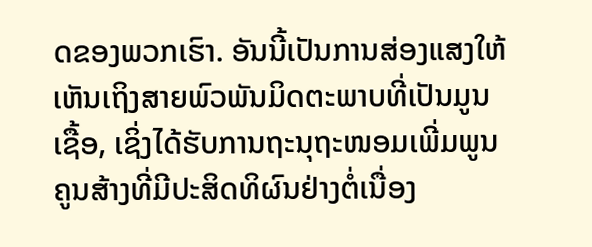ດຂອງພວກເຮົາ. ອັນນີ້ເປັນການສ່ອງແສງໃຫ້ເຫັນເຖິງສາຍພົວພັນມິດຕະພາບທີ່ເປັນມູນເຊື້ອ, ເຊິ່ງໄດ້ຮັບການຖະນຸຖະໜອມເພີ່ມພູນຄູນສ້າງທີ່ມີປະສິດທິຜົນຢ່າງຕໍ່ເນື່ອງ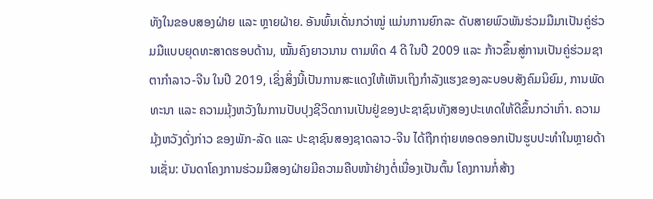ທັງໃນຂອບສອງຝ່າຍ ແລະ ຫຼາຍຝ່າຍ. ອັນພົ້ນເດັ່ນກວ່າໝູ່ ແມ່ນການຍົກລະ ດັບສາຍພົວພັນຮ່ວມມືມາເປັນຄູ່ຮ່ວມມືແບບຍຸດທະສາດຮອບດ້ານ, ໝັ້ນຄົງຍາວນານ ຕາມທິດ 4 ດີ ໃນປີ 2009 ແລະ ກ້າວຂຶ້ນສູ່ການເປັນຄູ່ຮ່ວມຊາຕາກໍາລາວ-ຈີນ ໃນປີ 2019, ເຊິ່ງສິ່ງນີ້ເປັນການສະແດງໃຫ້ເຫັນເຖິງກໍາລັງແຮງຂອງລະບອບສັງຄົມນິຍົມ, ການພັດທະນາ ແລະ ຄວາມມຸ້ງຫວັງໃນການປັບປຸງຊີວິດການເປັນຢູ່ຂອງປະຊາຊົນທັງສອງປະເທດໃຫ້ດີຂຶ້ນກວ່າເກົ່າ. ຄວາມມຸ້ງຫວັງດັ່ງກ່າວ ຂອງພັກ-ລັດ ແລະ ປະຊາຊົນສອງຊາດລາວ-ຈີນ ໄດ້ຖືກຖ່າຍທອດອອກເປັນຮູບປະທໍາໃນຫຼາຍດ້ານເຊັ່ນ: ບັນດາໂຄງການຮ່ວມມືສອງຝ່າຍມີຄວາມຄືບໜ້າຢ່າງຕໍ່ເນື່ອງເປັນຕົ້ນ ໂຄງການກໍ່ສ້າງ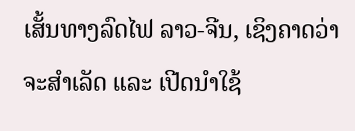ເສັ້ນທາງລົດໄຟ ລາວ-ຈີນ, ເຊິງຄາດວ່າຈະສໍາເລັດ ແລະ ເປີດນໍາໃຊ້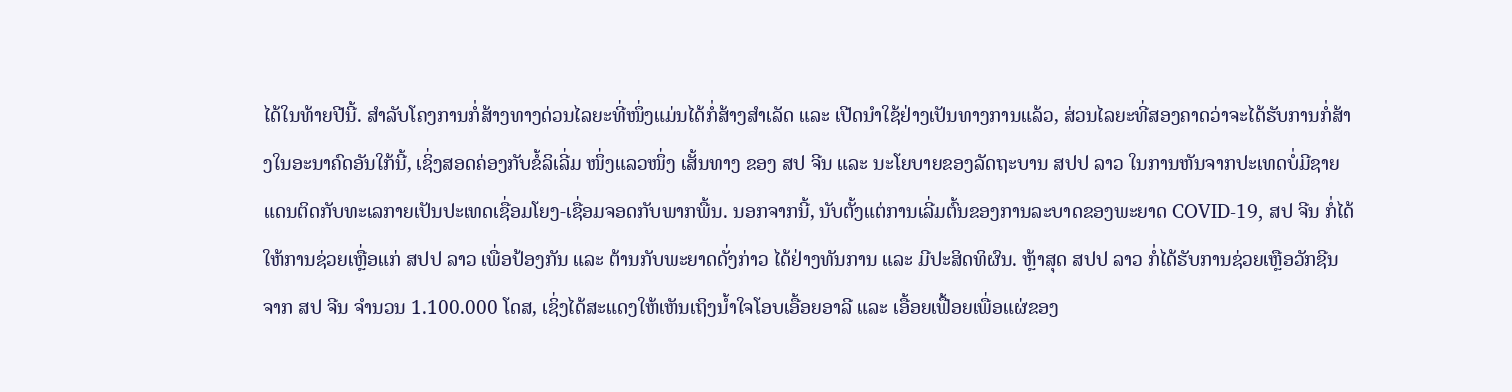ໄດ້ໃນທ້າຍປີນີ້. ສໍາລັບໂຄງການກໍ່ສ້າງທາງດ່ວນໄລຍະທີ່ໜຶ່ງແມ່ນໄດ້ກໍ່ສ້າງສໍາເລັດ ແລະ ເປີດນໍາໃຊ້ຢ່າງເປັນທາງການແລ້ວ, ສ່ວນໄລຍະທີ່ສອງຄາດວ່າຈະໄດ້ຮັບການກໍ່ສ້າງໃນອະນາຄົດອັນໃກ້ນີ້, ເຊິ່ງສອດຄ່ອງກັບຂໍ້ລິເລີ່ມ ໜຶ່ງແລວໜຶ່ງ ເສັ້ນທາງ ຂອງ ສປ ຈີນ ແລະ ນະໂຍບາຍຂອງລັດຖະບານ ສປປ ລາວ ໃນການຫັນຈາກປະເທດບໍ່ມີຊາຍແດນຕິດກັບທະເລກາຍເປັນປະເທດເຊື່ອມໂຍງ-ເຊື່ອມຈອດກັບພາກພື້ນ. ນອກຈາກນີ້, ນັບຕັ້ງແຕ່ການເລີ່ມຕົ້ນຂອງການລະບາດຂອງພະຍາດ COVID-19, ສປ ຈີນ ກໍ່ໄດ້ໃຫ້ການຊ່ວຍເຫຼື່ອແກ່ ສປປ ລາວ ເພື່ອປ້ອງກັນ ແລະ ຕ້ານກັບພະຍາດດັ່ງກ່າວ ໄດ້ຢ່າງທັນການ ແລະ ມີປະສິດທິຜົນ. ຫຼ້າສຸດ ສປປ ລາວ ກໍ່ໄດ້ຮັບການຊ່ວຍເຫຼືອວັກຊີນ ຈາກ ສປ ຈີນ ຈໍານວນ 1.100.000 ໂດສ, ເຊິ່ງໄດ້ສະແດງໃຫ້ເຫັນເຖິງນໍ້າໃຈໂອບເອື້ອຍອາລີ ແລະ ເອື້ອຍເຟື້ອຍເພື່ອແຜ່ຂອງ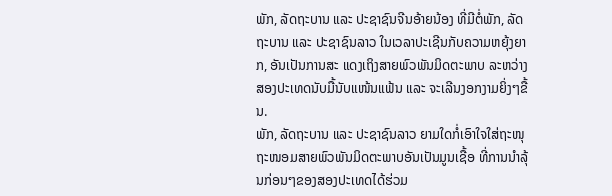ພັກ, ລັດຖະບານ ແລະ ປະຊາຊົນຈີນອ້າຍນ້ອງ ທີ່ມີຕໍ່ພັກ, ລັດຖະບານ ແລະ ປະຊາຊົນລາວ ໃນເວລາປະເຊີນກັບຄວາມຫຍຸ້ງຍາກ, ອັນເປັນການສະ ແດງເຖິງສາຍພົວພັນມິດຕະພາບ ລະຫວ່າງ ສອງປະເທດນັບມື້ນັບແໜ້ນແຟ້ນ ແລະ ຈະເລີນງອກງາມຍິ່ງໆຂື້ນ.
ພັກ, ລັດຖະບານ ແລະ ປະຊາຊົນລາວ ຍາມໃດກໍ່ເອົາໃຈໃສ່ຖະໜຸຖະໜອມສາຍພົວພັນມິດຕະພາບອັນເປັນມູນເຊື້ອ ທີ່ການນຳລຸ້ນກ່ອນໆຂອງສອງປະເທດໄດ້ຮ່ວມ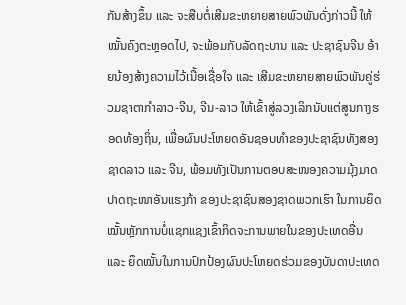ກັນສ້າງຂຶ້ນ ແລະ ຈະສືບຕໍ່ເສີມຂະຫຍາຍສາຍພົວພັນດັ່ງກ່າວນີ້ ໃຫ້ໝັ້ນຄົງຕະຫຼອດໄປ, ຈະພ້ອມກັບລັດຖະບານ ແລະ ປະຊາຊົນຈີນ ອ້າຍນ້ອງສ້າງຄວາມໄວ້ເນື້ອເຊື່ອໃຈ ແລະ ເສີມຂະຫຍາຍສາຍພົວພັນຄູ່ຮ່ວມຊາຕາກໍາລາວ-ຈີນ, ຈີນ-ລາວ ໃຫ້ເຂົ້າສູ່ລວງເລິກນັບແຕ່ສູນກາງຮອດທ້ອງຖິ່ນ, ເພື່ອຜົນປະໂຫຍດອັນຊອບທຳຂອງປະຊາຊົນທັງສອງຊາດລາວ ແລະ ຈີນ, ພ້ອມທັງເປັນການຕອບສະໜອງຄວາມມຸ້ງມາດປາດຖະໜາອັນແຮງກ້າ ຂອງປະຊາຊົນສອງຊາດພວກເຮົາ ໃນການຍຶດໝັ້ນຫຼັກການບໍ່ແຊກແຊງເຂົ້າກິດຈະການພາຍໃນຂອງປະເທດອື່ນ ແລະ ຍຶດໝັ້ນໃນການປົກປ້ອງຜົນປະໂຫຍດຮ່ວມຂອງບັນດາປະເທດ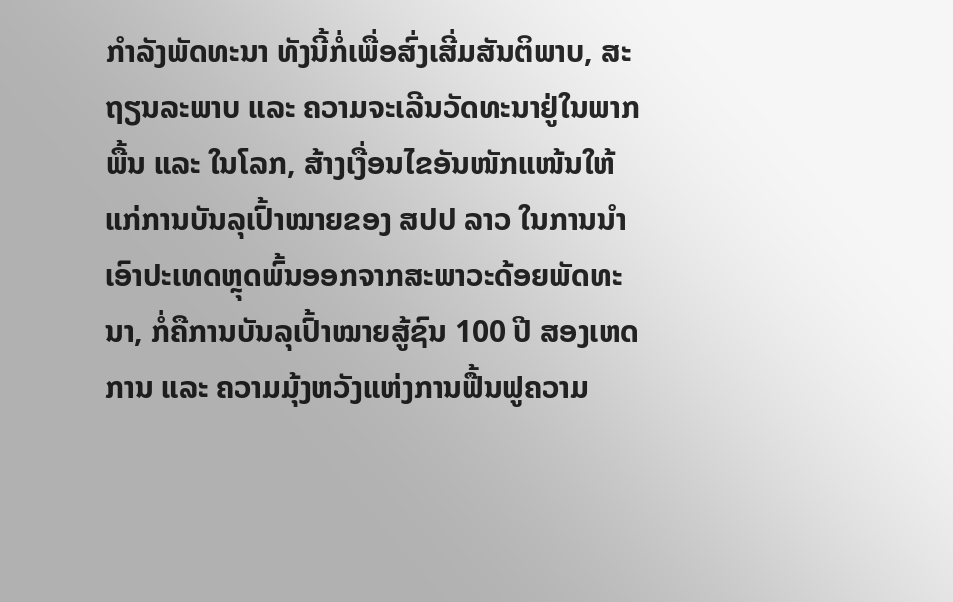ກໍາລັງພັດທະນາ ທັງນີ້ກໍ່ເພື່ອສົ່ງເສີ່ມສັນຕິພາບ, ສະຖຽນລະພາບ ແລະ ຄວາມຈະເລີນວັດທະນາຢູ່ໃນພາກພື້ນ ແລະ ໃນໂລກ, ສ້າງເງື່ອນໄຂອັນໜັກແໜ້ນໃຫ້ແກ່ການບັນລຸເປົ້າໝາຍຂອງ ສປປ ລາວ ໃນການນຳເອົາປະເທດຫຼຸດພົ້ນອອກຈາກສະພາວະດ້ອຍພັດທະນາ, ກໍ່ຄືການບັນລຸເປົ້າໝາຍສູ້ຊົນ 100 ປີ ສອງເຫດການ ແລະ ຄວາມມຸ້ງຫວັງແຫ່ງການຟື້ນຟູຄວາມ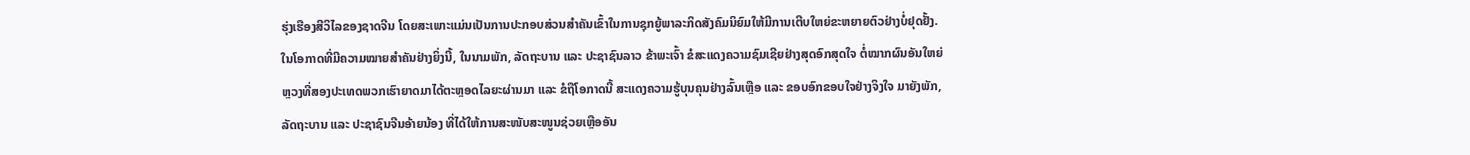ຮຸ່ງເຮືອງສີວິໄລຂອງຊາດຈີນ ໂດຍສະເພາະແມ່ນເປັນການປະກອບສ່ວນສຳຄັນເຂົ້າໃນການຊຸກຍູ້ພາລະກິດສັງຄົມນິຍົມໃຫ້ມີການເຕີບໃຫຍ່ຂະຫຍາຍຕົວຢ່າງບໍ່ຢຸດຢັ້ງ.
ໃນໂອກາດທີ່ມີຄວາມໝາຍສໍາຄັນຢ່າງຍິ່ງນີ້, ໃນນາມພັກ, ລັດຖະບານ ແລະ ປະຊາຊົນລາວ ຂ້າພະເຈົ້າ ຂໍສະແດງຄວາມຊົມເຊີຍຢ່າງສຸດອົກສຸດໃຈ ຕໍ່ໝາກຜົນອັນໃຫຍ່ຫຼວງທີ່ສອງປະເທດພວກເຮົາຍາດມາໄດ້ຕະຫຼອດໄລຍະຜ່ານມາ ແລະ ຂໍຖືໂອກາດນີ້ ສະແດງຄວາມຮູ້ບຸນຄຸນຢ່າງລົ້ນເຫຼືອ ແລະ ຂອບອົກຂອບໃຈຢ່າງຈິງໃຈ ມາຍັງພັກ, ລັດຖະບານ ແລະ ປະຊາຊົນຈີນອ້າຍນ້ອງ ທີ່ໄດ້ໃຫ້ການສະໜັບສະໜູນຊ່ວຍເຫຼືອອັນ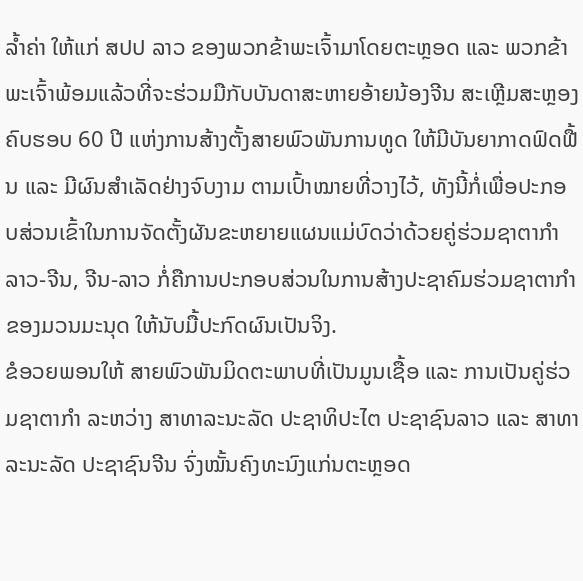ລ້ຳຄ່າ ໃຫ້ແກ່ ສປປ ລາວ ຂອງພວກຂ້າພະເຈົ້າມາໂດຍຕະຫຼອດ ແລະ ພວກຂ້າພະເຈົ້າພ້ອມແລ້ວທີ່ຈະຮ່ວມມືກັບບັນດາສະຫາຍອ້າຍນ້ອງຈີນ ສະເຫຼີມສະຫຼອງຄົບຮອບ 60 ປີ ແຫ່ງການສ້າງຕັ້ງສາຍພົວພັນການທູດ ໃຫ້ມີບັນຍາກາດຟົດຟື້ນ ແລະ ມີຜົນສໍາເລັດຢ່າງຈົບງາມ ຕາມເປົ້າໝາຍທີ່ວາງໄວ້, ທັງນີ້ກໍ່ເພື່ອປະກອບສ່ວນເຂົ້າໃນການຈັດຕັ້ງຜັນຂະຫຍາຍແຜນແມ່ບົດວ່າດ້ວຍຄູ່ຮ່ວມຊາຕາກໍາລາວ-ຈີນ, ຈີນ-ລາວ ກໍ່ຄືການປະກອບສ່ວນໃນການສ້າງປະຊາຄົມຮ່ວມຊາຕາກໍາຂອງມວນມະນຸດ ໃຫ້ນັບມື້ປະກົດຜົນເປັນຈິງ.
ຂໍອວຍພອນໃຫ້ ສາຍພົວພັນມິດຕະພາບທີ່ເປັນມູນເຊື້ອ ແລະ ການເປັນຄູ່ຮ່ວມຊາຕາກໍາ ລະຫວ່າງ ສາທາລະນະລັດ ປະຊາທິປະໄຕ ປະຊາຊົນລາວ ແລະ ສາທາລະນະລັດ ປະຊາຊົນຈີນ ຈົ່ງໝັ້ນຄົງທະນົງແກ່ນຕະຫຼອດ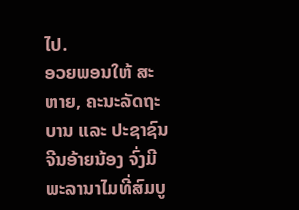ໄປ.
ອວຍພອນໃຫ້ ສະຫາຍ, ຄະນະລັດຖະບານ ແລະ ປະຊາຊົນຈີນອ້າຍນ້ອງ ຈົ່ງມີພະລານາໄມທີ່ສົມບູ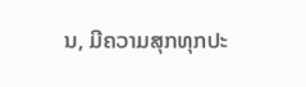ນ, ມີຄວາມສຸກທຸກປະ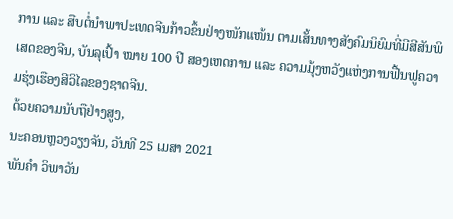ການ ແລະ ສືບຕໍ່ນໍາພາປະເທດຈີນກ້າວຂຶ້ນຢ່າງໜັກແໜ້ນ ຕາມເສັ້ນທາງສັງຄົມນິຍົມທີ່ມີສີສັນພິເສດຂອງຈີນ, ບັນລຸເປົ້າ ໝາຍ 100 ປີ ສອງເຫດການ ແລະ ຄວາມມຸ້ງຫວັງແຫ່ງການຟື້ນຟູຄວາມຮຸ່ງເຮືອງສີວິໄລຂອງຊາດຈີນ.
ດ້ວຍຄວາມນັບຖືຢ່າງສູງ,
ນະຄອນຫຼວງວຽງຈັນ, ວັນທີ 25 ເມສາ 2021
ພັນຄໍາ ວິພາວັນ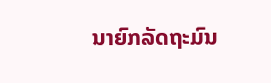ນາຍົກລັດຖະມົນ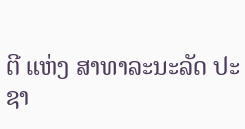ຕີ ແຫ່ງ ສາທາລະນະລັດ ປະຊາ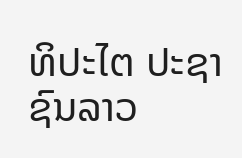ທິປະໄຕ ປະຊາຊົນລາວ